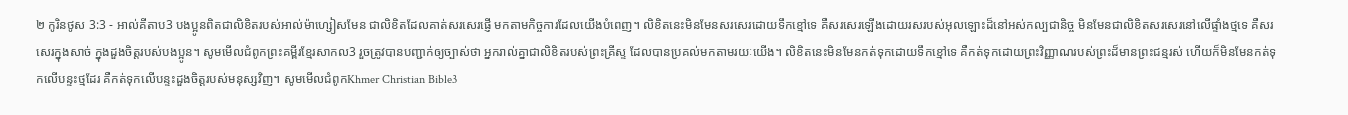២ កូរិនថូស 3:3 - អាល់គីតាប3 បងប្អូនពិតជាលិខិតរបស់អាល់ម៉ាហ្សៀសមែន ជាលិខិតដែលគាត់សរសេរផ្ញើ មកតាមកិច្ចការដែលយើងបំពេញ។ លិខិតនេះមិនមែនសរសេរដោយទឹកខ្មៅទេ គឺសរសេរឡើងដោយរសរបស់អុលឡោះដ៏នៅអស់កល្បជានិច្ច មិនមែនជាលិខិតសរសេរនៅលើផ្ទាំងថ្មទេ គឺសរសេរក្នុងសាច់ ក្នុងដួងចិត្ដរបស់បងប្អូន។ សូមមើលជំពូកព្រះគម្ពីរខ្មែរសាកល3 រួចត្រូវបានបញ្ជាក់ឲ្យច្បាស់ថា អ្នករាល់គ្នាជាលិខិតរបស់ព្រះគ្រីស្ទ ដែលបានប្រគល់មកតាមរយៈយើង។ លិខិតនេះមិនមែនកត់ទុកដោយទឹកខ្មៅទេ គឺកត់ទុកដោយព្រះវិញ្ញាណរបស់ព្រះដ៏មានព្រះជន្មរស់ ហើយក៏មិនមែនកត់ទុកលើបន្ទះថ្មដែរ គឺកត់ទុកលើបន្ទះដួងចិត្តរបស់មនុស្សវិញ។ សូមមើលជំពូកKhmer Christian Bible3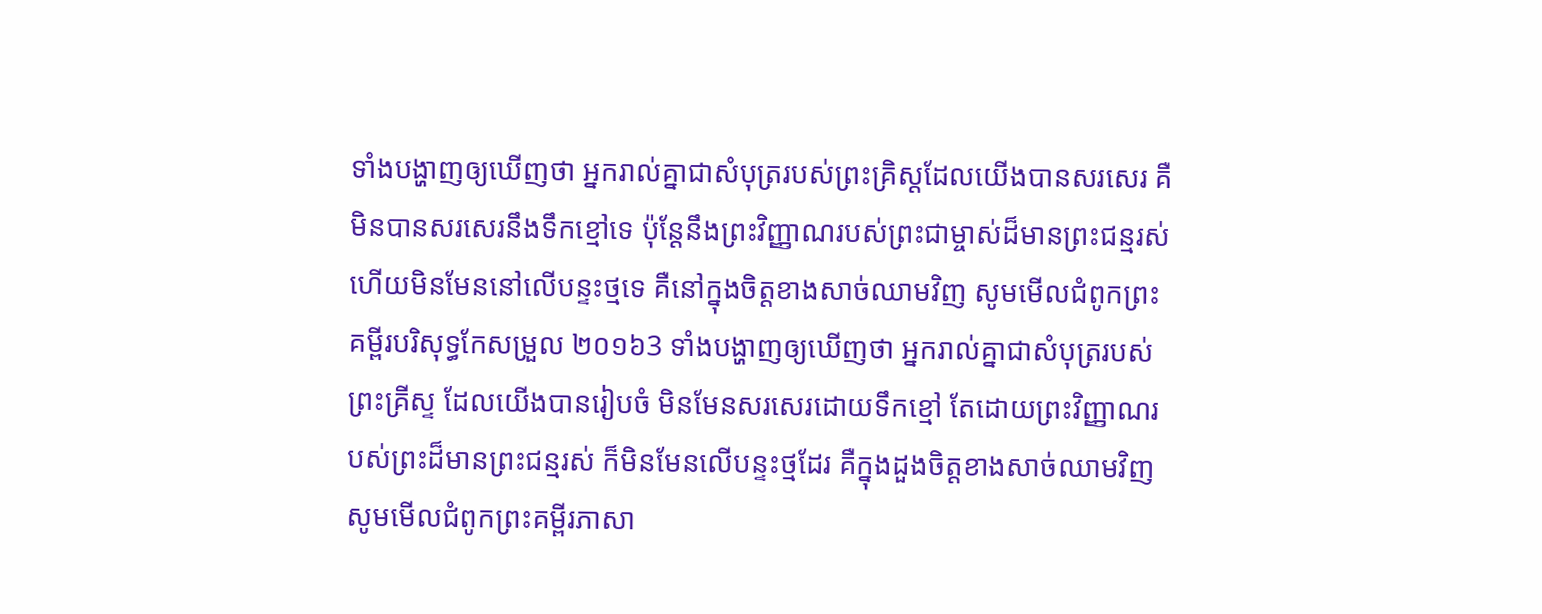ទាំងបង្ហាញឲ្យឃើញថា អ្នករាល់គ្នាជាសំបុត្ររបស់ព្រះគ្រិស្ដដែលយើងបានសរសេរ គឺមិនបានសរសេរនឹងទឹកខ្មៅទេ ប៉ុន្ដែនឹងព្រះវិញ្ញាណរបស់ព្រះជាម្ចាស់ដ៏មានព្រះជន្មរស់ ហើយមិនមែននៅលើបន្ទះថ្មទេ គឺនៅក្នុងចិត្ដខាងសាច់ឈាមវិញ សូមមើលជំពូកព្រះគម្ពីរបរិសុទ្ធកែសម្រួល ២០១៦3 ទាំងបង្ហាញឲ្យឃើញថា អ្នករាល់គ្នាជាសំបុត្ររបស់ព្រះគ្រីស្ទ ដែលយើងបានរៀបចំ មិនមែនសរសេរដោយទឹកខ្មៅ តែដោយព្រះវិញ្ញាណរបស់ព្រះដ៏មានព្រះជន្មរស់ ក៏មិនមែនលើបន្ទះថ្មដែរ គឺក្នុងដួងចិត្តខាងសាច់ឈាមវិញ សូមមើលជំពូកព្រះគម្ពីរភាសា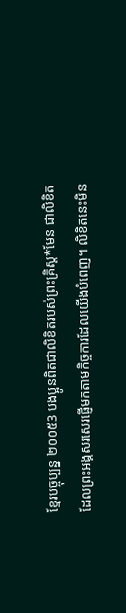ខ្មែរបច្ចុប្បន្ន ២០០៥3 បងប្អូនពិតជាលិខិតរបស់ព្រះគ្រិស្ត*មែន ជាលិខិតដែលព្រះអង្គសរសេរផ្ញើមកតាមកិច្ចការដែលយើងបំពេញ។ លិខិតនេះមិន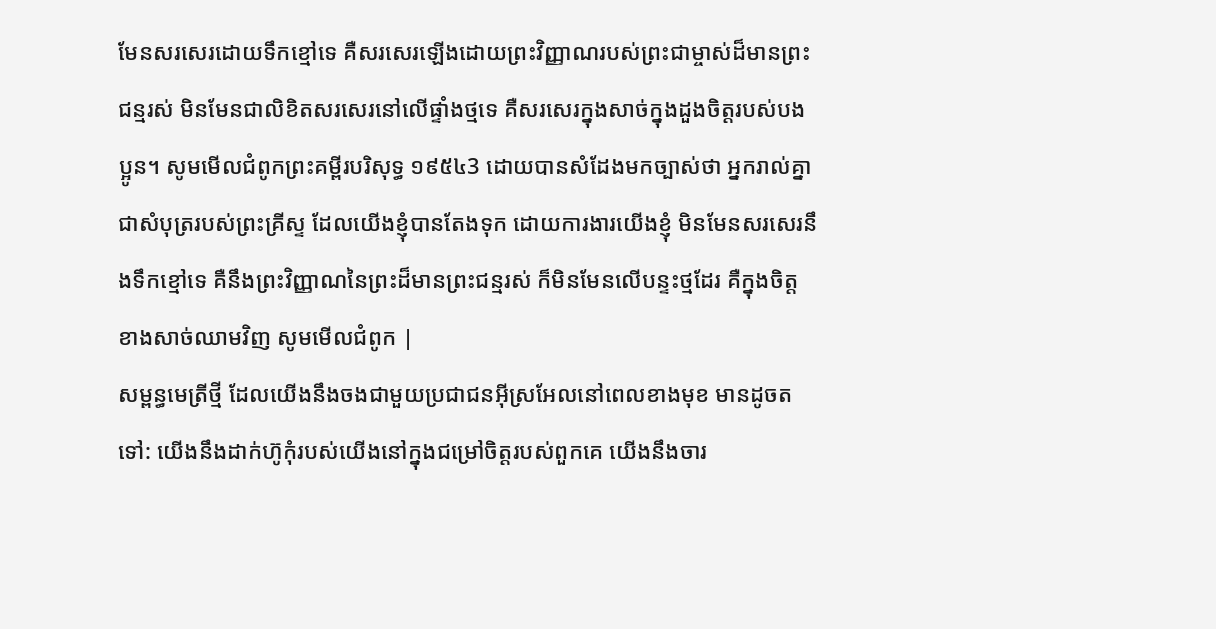មែនសរសេរដោយទឹកខ្មៅទេ គឺសរសេរឡើងដោយព្រះវិញ្ញាណរបស់ព្រះជាម្ចាស់ដ៏មានព្រះជន្មរស់ មិនមែនជាលិខិតសរសេរនៅលើផ្ទាំងថ្មទេ គឺសរសេរក្នុងសាច់ក្នុងដួងចិត្តរបស់បងប្អូន។ សូមមើលជំពូកព្រះគម្ពីរបរិសុទ្ធ ១៩៥៤3 ដោយបានសំដែងមកច្បាស់ថា អ្នករាល់គ្នាជាសំបុត្ររបស់ព្រះគ្រីស្ទ ដែលយើងខ្ញុំបានតែងទុក ដោយការងារយើងខ្ញុំ មិនមែនសរសេរនឹងទឹកខ្មៅទេ គឺនឹងព្រះវិញ្ញាណនៃព្រះដ៏មានព្រះជន្មរស់ ក៏មិនមែនលើបន្ទះថ្មដែរ គឺក្នុងចិត្តខាងសាច់ឈាមវិញ សូមមើលជំពូក |
សម្ពន្ធមេត្រីថ្មី ដែលយើងនឹងចងជាមួយប្រជាជនអ៊ីស្រអែលនៅពេលខាងមុខ មានដូចតទៅ: យើងនឹងដាក់ហ៊ូកុំរបស់យើងនៅក្នុងជម្រៅចិត្តរបស់ពួកគេ យើងនឹងចារ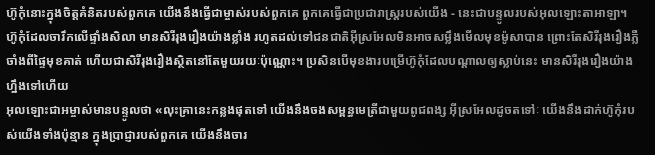ហ៊ូកុំនោះក្នុងចិត្តគំនិតរបស់ពួកគេ យើងនឹងធ្វើជាម្ចាស់របស់ពួកគេ ពួកគេធ្វើជាប្រជារាស្ត្ររបស់យើង - នេះជាបន្ទូលរបស់អុលឡោះតាអាឡា។
ហ៊ូកុំដែលចារឹកលើផ្ទាំងសិលា មានសិរីរុងរឿងយ៉ាងខ្លាំង រហូតដល់ទៅជនជាតិអ៊ីស្រអែលមិនអាចសម្លឹងមើលមុខម៉ូសាបាន ព្រោះតែសិរីរុងរឿងភ្លឺចាំងពីផ្ទៃមុខគាត់ ហើយជាសិរីរុងរឿងស្ថិតនៅតែមួយរយៈប៉ុណ្ណោះ។ ប្រសិនបើមុខងារបម្រើហ៊ូកុំដែលបណ្ដាលឲ្យស្លាប់នេះ មានសិរីរុងរឿងយ៉ាងហ្នឹងទៅហើយ
អុលឡោះជាអម្ចាស់មានបន្ទូលថា «លុះគ្រានេះកន្លងផុតទៅ យើងនឹងចងសម្ពន្ធមេត្រីជាមួយពូជពង្ស អ៊ីស្រអែលដូចតទៅៈ យើងនឹងដាក់ហ៊ូកុំរបស់យើងទាំងប៉ុន្មាន ក្នុងប្រាជ្ញារបស់ពួកគេ យើងនឹងចារ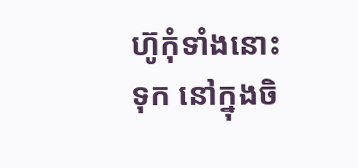ហ៊ូកុំទាំងនោះទុក នៅក្នុងចិ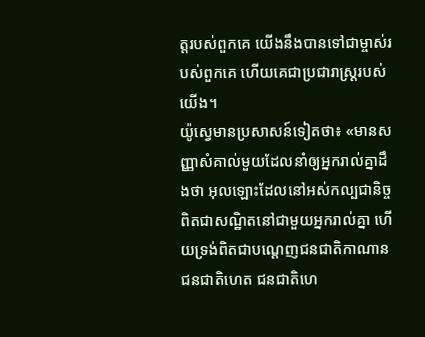ត្ដរបស់ពួកគេ យើងនឹងបានទៅជាម្ចាស់របស់ពួកគេ ហើយគេជាប្រជារាស្ដ្ររបស់យើង។
យ៉ូស្វេមានប្រសាសន៍ទៀតថា៖ «មានសញ្ញាសំគាល់មួយដែលនាំឲ្យអ្នករាល់គ្នាដឹងថា អុលឡោះដែលនៅអស់កល្បជានិច្ច ពិតជាសណ្ឋិតនៅជាមួយអ្នករាល់គ្នា ហើយទ្រង់ពិតជាបណ្តេញជនជាតិកាណាន ជនជាតិហេត ជនជាតិហេ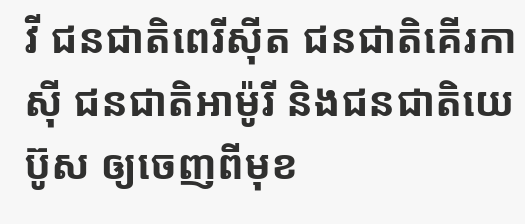វី ជនជាតិពេរីស៊ីត ជនជាតិគើរកាស៊ី ជនជាតិអាម៉ូរី និងជនជាតិយេប៊ូស ឲ្យចេញពីមុខ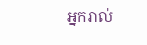អ្នករាល់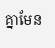គ្នាមែន